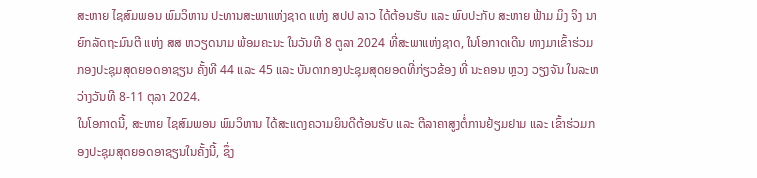ສະຫາຍ ໄຊສົມພອນ ພົມວິຫານ ປະທານສະພາແຫ່ງຊາດ ແຫ່ງ ສປປ ລາວ ໄດ້ຕ້ອນຮັບ ແລະ ພົບປະກັບ ສະຫາຍ ຟ້າມ ມິງ ຈິງ ນາຍົກລັດຖະມົນຕີ ແຫ່ງ ສສ ຫວຽດນາມ ພ້ອມຄະນະ ໃນວັນທີ 8 ຕູລາ 2024 ທີ່ສະພາແຫ່ງຊາດ, ໃນໂອກາດເດີນ ທາງມາເຂົ້າຮ່ວມກອງປະຊຸມສຸດຍອດອາຊຽນ ຄັ້ງທີ 44 ແລະ 45 ແລະ ບັນດາກອງປະຊຸມສຸດຍອດທີ່ກ່ຽວຂ້ອງ ທີ່ ນະຄອນ ຫຼວງ ວຽງຈັນ ໃນລະຫວ່າງວັນທີ 8-11 ຕຸລາ 2024.
ໃນໂອກາດນີ້, ສະຫາຍ ໄຊສົມພອນ ພົມວິຫານ ໄດ້ສະແດງຄວາມຍິນດີຕ້ອນຮັບ ແລະ ຕີລາຄາສູງຕໍ່ການຢ້ຽມຢາມ ແລະ ເຂົ້າຮ່ວມກອງປະຊຸມສຸດຍອດອາຊຽນໃນຄັ້ງນີ້, ຊຶ່ງ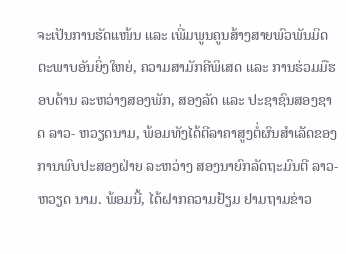ຈະເປັນການຮັດແໜ້ນ ແລະ ເພີ່ມພູນຄູນສ້າງສາຍພົວພັນມິດຕະພາບອັນຍິ່ງໃຫຍ່, ຄວາມສາມັກຄີພິເສດ ແລະ ການຮ່ວມມືຮອບດ້ານ ລະຫວ່າງສອງພັກ, ສອງລັດ ແລະ ປະຊາຊົນສອງຊາດ ລາວ- ຫວຽດນາມ, ພ້ອມທັງໄດ້ຕີລາຄາສູງຕໍ່ຜົນສໍາເລັດຂອງການພົບປະສອງຝ່າຍ ລະຫວ່າງ ສອງນາຍົກລັດຖະມົນຕີ ລາວ-ຫວຽດ ນາມ. ພ້ອມນີ້, ໄດ້ຝາກຄວາມຢ້ຽມ ຢາມຖາມຂ່າວ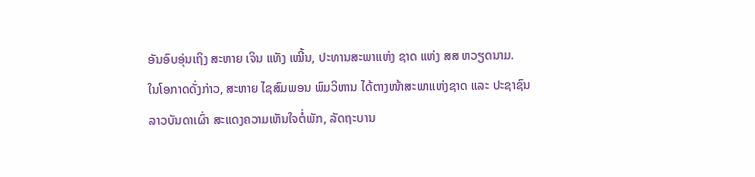ອັນອົບອຸ່ນເຖິງ ສະຫາຍ ເຈິນ ແທັງ ເໝີ້ນ, ປະທານສະພາແຫ່ງ ຊາດ ແຫ່ງ ສສ ຫວຽດນາມ.
ໃນໂອກາດດັ່ງກ່າວ, ສະຫາຍ ໄຊສົມພອນ ພົມວິຫານ ໄດ້ຕາງໜ້າສະພາແຫ່ງຊາດ ແລະ ປະຊາຊົນລາວບັນດາເຜົ່າ ສະແດງຄວາມເຫັນໃຈຕໍ່ພັກ, ລັດຖະບານ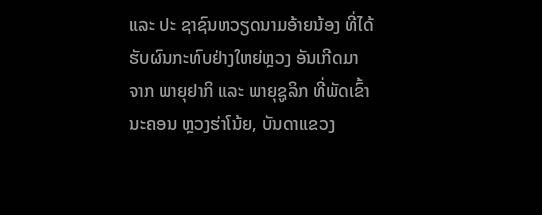ແລະ ປະ ຊາຊົນຫວຽດນາມອ້າຍນ້ອງ ທີ່ໄດ້ຮັບຜົນກະທົບຢ່າງໃຫຍ່ຫຼວງ ອັນເກີດມາ ຈາກ ພາຍຸຢາກິ ແລະ ພາຍຸຊູລິກ ທີ່ພັດເຂົ້ານະຄອນ ຫຼວງຮ່າໂນ້ຍ, ບັນດາແຂວງ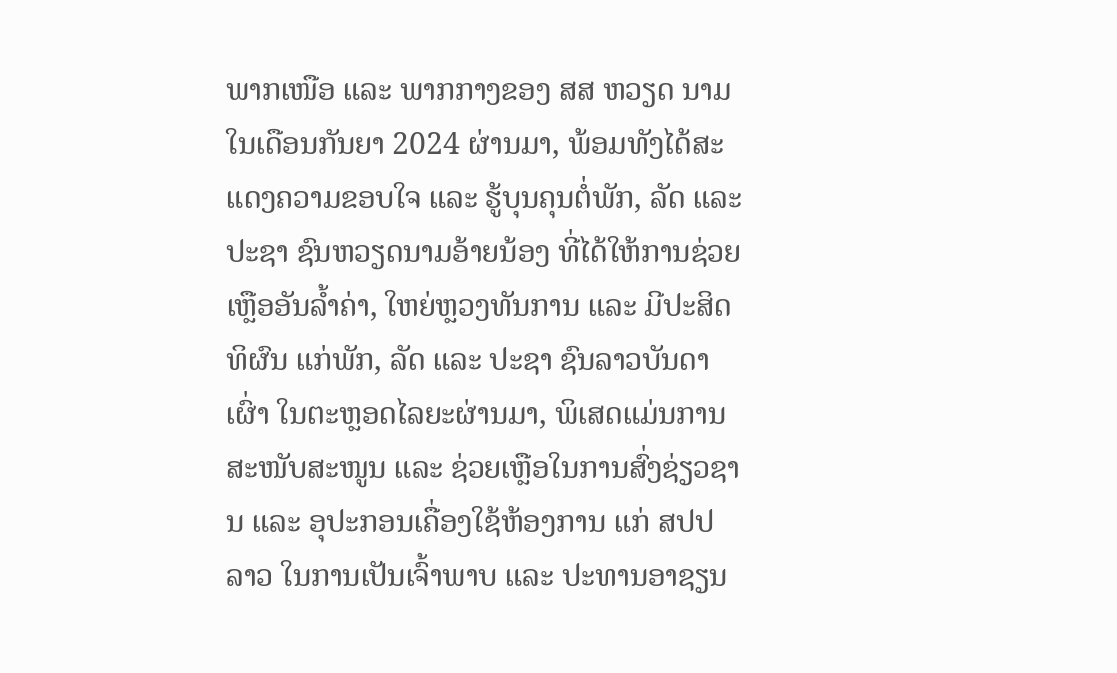ພາກເໜືອ ແລະ ພາກກາງຂອງ ສສ ຫວຽດ ນາມ ໃນເດືອນກັນຍາ 2024 ຜ່ານມາ, ພ້ອມທັງໄດ້ສະແດງຄວາມຂອບໃຈ ແລະ ຮູ້ບຸນຄຸນຕໍ່ພັກ, ລັດ ແລະ ປະຊາ ຊົນຫວຽດນາມອ້າຍນ້ອງ ທີ່ໄດ້ໃຫ້ການຊ່ວຍເຫຼືອອັນລໍ້າຄ່າ, ໃຫຍ່ຫຼວງທັນການ ແລະ ມີປະສິດທິຜົນ ແກ່ພັກ, ລັດ ແລະ ປະຊາ ຊົນລາວບັນດາເຜົ່າ ໃນຕະຫຼອດໄລຍະຜ່ານມາ, ພິເສດແມ່ນການສະໜັບສະໜູນ ແລະ ຊ່ວຍເຫຼືອໃນການສົ່ງຊ່ຽວຊານ ແລະ ອຸປະກອນເຄື່ອງໃຊ້ຫ້ອງການ ແກ່ ສປປ ລາວ ໃນການເປັນເຈົ້າພາບ ແລະ ປະທານອາຊຽນ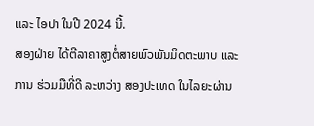ແລະ ໄອປາ ໃນປີ 2024 ນີ້.
ສອງຝ່າຍ ໄດ້ຕີລາຄາສູງຕໍ່ສາຍພົວພັນມິດຕະພາບ ແລະ ການ ຮ່ວມມືທີ່ດີ ລະຫວ່າງ ສອງປະເທດ ໃນໄລຍະຜ່ານ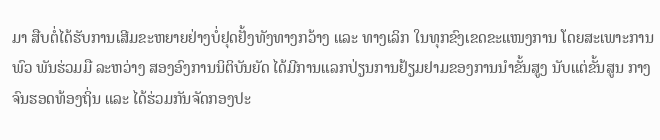ມາ ສືບຕໍ່ໄດ້ຮັບການເສີມຂະຫຍາຍຢ່າງບໍ່ຢຸດຢັ້ງທັງທາງກວ້າງ ແລະ ທາງເລິກ ໃນທຸກຂົງເຂດຂະແໜງການ ໂດຍສະເພາະການພົວ ພັນຮ່ວມມື ລະຫວ່າງ ສອງອົງການນິຕິບັນຍັດ ໄດ້ມີການແລກປ່ຽນການຢ້ຽມຢາມຂອງການນໍາຂັ້ນສູງ ນັບແຕ່ຂັ້ນສູນ ກາງຈົນຮອດທ້ອງຖິ່ນ ແລະ ໄດ້ຮ່ວມກັນຈັດກອງປະ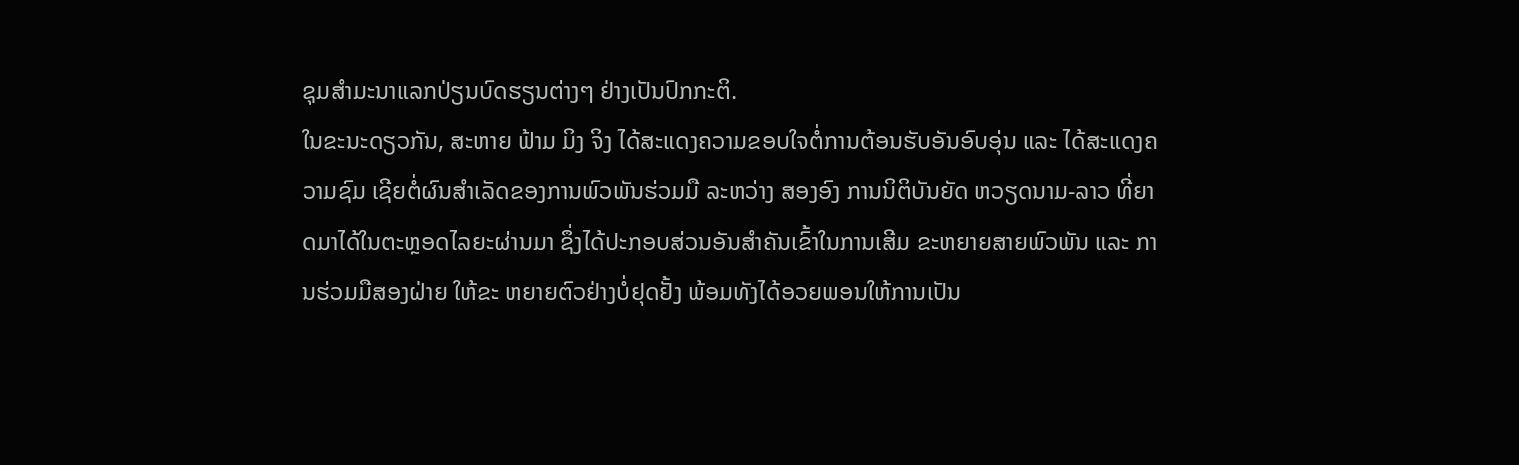ຊຸມສໍາມະນາແລກປ່ຽນບົດຮຽນຕ່າງໆ ຢ່າງເປັນປົກກະຕິ.
ໃນຂະນະດຽວກັນ, ສະຫາຍ ຟ້າມ ມິງ ຈິງ ໄດ້ສະແດງຄວາມຂອບໃຈຕໍ່ການຕ້ອນຮັບອັນອົບອຸ່ນ ແລະ ໄດ້ສະແດງຄວາມຊົມ ເຊີຍຕໍ່ຜົນສໍາເລັດຂອງການພົວພັນຮ່ວມມື ລະຫວ່າງ ສອງອົງ ການນິຕິບັນຍັດ ຫວຽດນາມ-ລາວ ທີ່ຍາດມາໄດ້ໃນຕະຫຼອດໄລຍະຜ່ານມາ ຊຶ່ງໄດ້ປະກອບສ່ວນອັນສໍາຄັນເຂົ້າໃນການເສີມ ຂະຫຍາຍສາຍພົວພັນ ແລະ ການຮ່ວມມືສອງຝ່າຍ ໃຫ້ຂະ ຫຍາຍຕົວຢ່າງບໍ່ຢຸດຢັ້ງ ພ້ອມທັງໄດ້ອວຍພອນໃຫ້ການເປັນ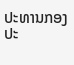ປະທານກອງປະ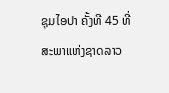ຊຸມໄອປາ ຄັ້ງທີ 45 ທີ່ສະພາແຫ່ງຊາດລາວ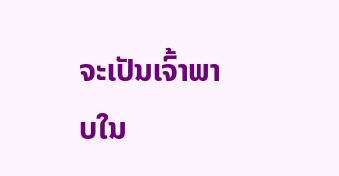ຈະເປັນເຈົ້າພາບໃນ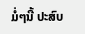ມໍ່ໆນີ້ ປະສົບ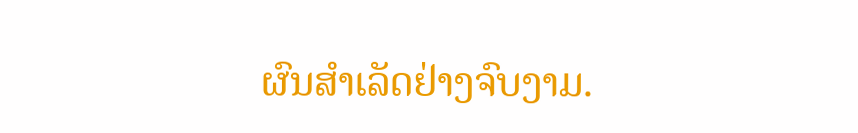ຜົນສໍາເລັດຢ່າງຈົບງາມ.